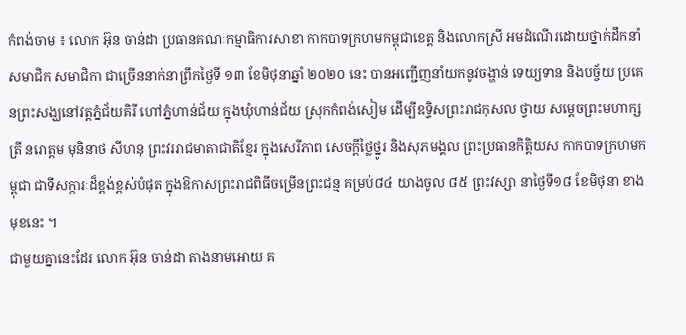កំពង់ចាម ៖ លោក អ៊ុន ចាន់ដា ប្រធានគណៈកម្មាធិការសាខា កាកបាទក្រហមកម្ពុជាខេត្ត និងលោកស្រី អមដំណើរដោយថ្នាក់ដឹកនាំ សមាជិក សមាជិកា ជាច្រើននាក់នាព្រឹកថ្ងៃទី ១៣ ខែមិថុនាឆ្នាំ ២០២០ នេះ បានអញ្ជើញនាំយកនូវចង្ហាន់ ទេយ្យទាន និងបច្ច័យ ប្រគេនព្រះសង្ឃនៅវត្តភ្នំជ័យគិរី ហៅភ្នំហាន់ជ័យ ក្នុងឃុំហាន់ជ័យ ស្រុកកំពង់សៀម ដើម្បីឧទ្ទិសព្រះរាជកុសល ថ្វាយ សម្តេចព្រះមហាក្សត្រី នរោត្តម មុនិនាថ សីហនុ ព្រះវររាជមាតាជាតិខ្មែរ ក្នុងសេរីភាព សេចក្តីថ្លៃថ្នូរ និងសុភមង្គល ព្រះប្រធានកិត្តិយស កាកបាទក្រហមកម្ពុជា ជាទីសក្ការៈដ៏ខ្ពង់ខ្ពស់បំផុត ក្នុងឱកាសព្រះរាជពិធីចម្រើនព្រះជន្ម គម្រប់៨៤ យាងចូល ៨៥ ព្រះវស្សា នាថ្ងៃទី១៨ ខែមិថុនា ខាងមុខនេះ ។
ជាមួយគ្នានេះដែរ លោក អ៊ុន ចាន់ដា តាងនាមអោយ គ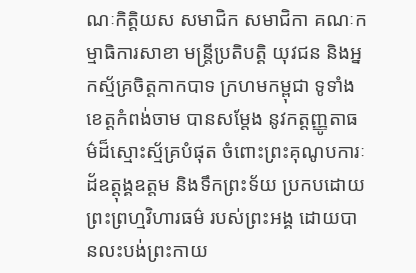ណៈកិត្តិយស សមាជិក សមាជិកា គណៈកម្មាធិការសាខា មន្ត្រីប្រតិបត្តិ យុវជន និងអ្នកស្ម័គ្រចិត្តកាកបាទ ក្រហមកម្ពុជា ទូទាំងខេត្តកំពង់ចាម បានសម្តែង នូវកត្តញ្ញូតាធម៌ដ៏ស្មោះស្ម័គ្របំផុត ចំពោះព្រះគុណូបការៈដ័ឧត្តុង្គឧត្តម និងទឹកព្រះទ័យ ប្រកបដោយព្រះព្រហ្មវិហារធម៌ របស់ព្រះអង្គ ដោយបានលះបង់ព្រះកាយ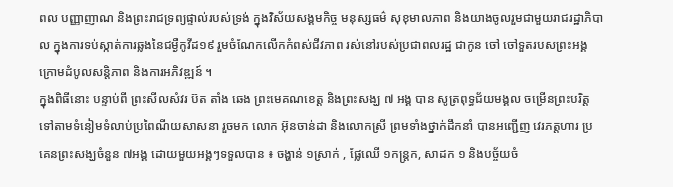ពល បញ្ញាញាណ និងព្រះរាជទ្រព្យផ្ទាល់របស់ទ្រង់ ក្នុងវិស័យសង្គមកិច្ច មនុស្សធម៌ សុខុមាលភាព និងយាងចូលរួមជាមួយរាជរដ្ឋាភិបាល ក្នុងការទប់ស្កាត់ការឆ្លងនៃជម្ងឺកូវីដ១៩ រួមចំណែកលើកកំពស់ជីវភាព រស់នៅរបស់ប្រជាពលរដ្ឋ ជាកូន ចៅ ចៅទួតរបសព្រះអង្គ ក្រោមដំបូលសន្តិភាព និងការអភិវឌ្ឍន៍ ។
ក្នុងពិធីនោះ បន្ទាប់ពី ព្រះសីលសំវរ ប៊ត តាំង ឆេង ព្រះមេគណខេត្ត និងព្រះសង្ឃ ៧ អង្គ បាន សូត្រពុទ្ធជ័យមង្គល ចម្រើនព្រះបរិត្តទៅតាមទំនៀមទំលាប់ប្រពៃណីយសាសនា រួចមក លោក អ៊ុនចាន់ដា និងលោកស្រី ព្រមទាំងថ្នាក់ដឹកនាំ បានអញ្ជើញ វេរភត្តហារ ប្រគេនព្រះសង្ឃចំនួន ៧អង្គ ដោយមួយអង្គៗទទួលបាន ៖ ចង្ហាន់ ១ស្រាក់ , ផ្លែឈើ ១កន្ត្រក, សាដក ១ និងបច្ច័យចំ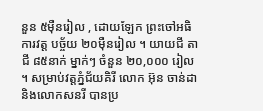នួន ៥ម៉ឺនរៀល , ដោយឡែក ព្រះចៅអធិការវត្ត បច្ច័យ ២០ម៉ឺនរៀល ។ យាយជី តាជី ៨៥នាក់ ម្នាក់ៗ ចំនួន ២០,០០០ រៀល ។ សម្រាប់វត្តភ្នំជ័យគិរី លោក អ៊ុន ចាន់ដា និងលោកសនរី បានប្រ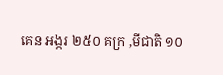គេន អង្ករ ២៥០ គក្រ ,មីជាតិ ១០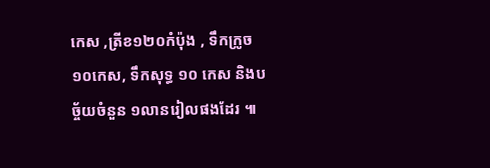កេស ,ត្រីខ១២០កំប៉ុង , ទឹកក្រូច ១០កេស, ទឹកសុទ្ធ ១០ កេស និងបច្ច័យចំនួន ១លានរៀលផងដែរ ៕